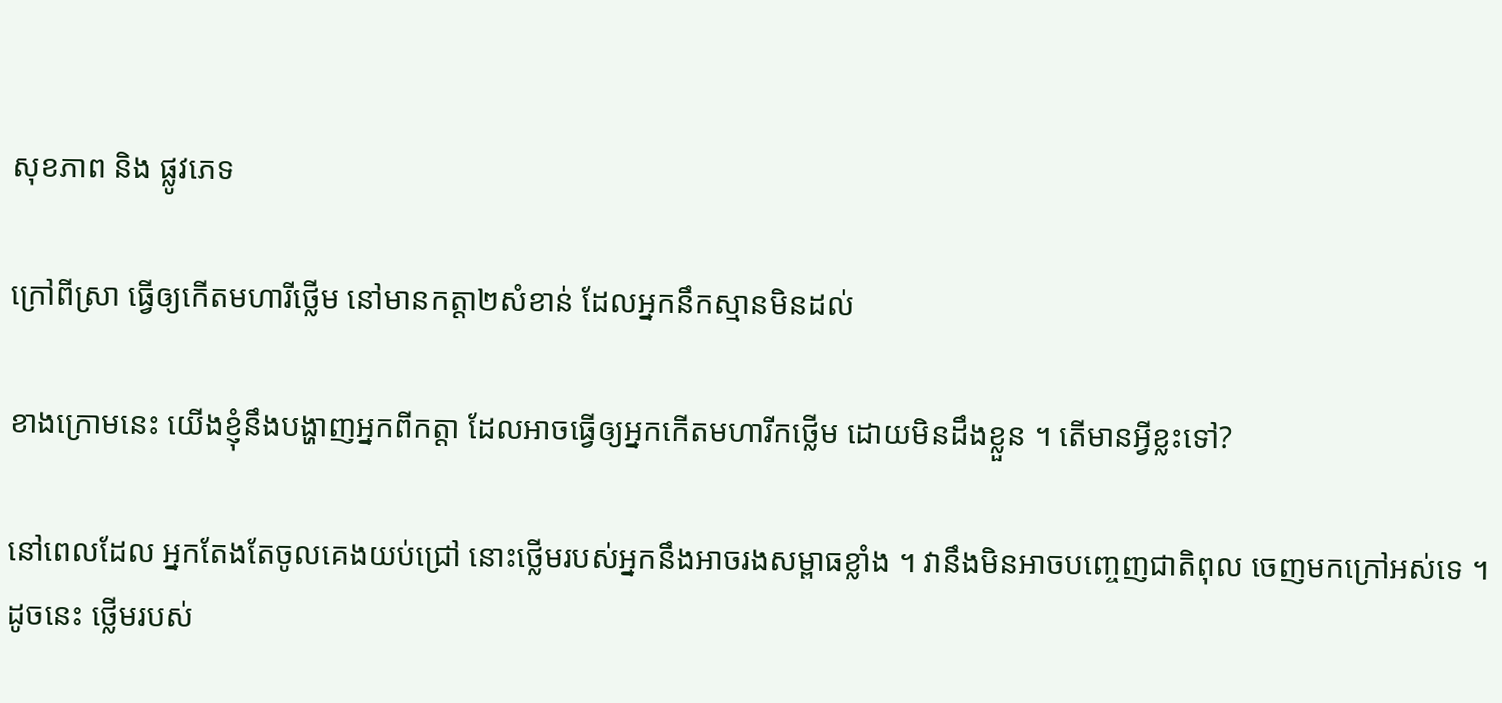សុខភាព និង ផ្លូវភេទ

ក្រៅពីស្រា ធ្វើឲ្យកើតមហារីថ្លើម នៅមានកត្តា២សំខាន់ ដែលអ្នកនឹកស្មានមិនដល់

ខាងក្រោមនេះ យើងខ្ញុំនឹងបង្ហាញអ្នកពីកត្តា ដែលអាចធ្វើឲ្យអ្នកកើតមហារីកថ្លើម ដោយមិនដឹងខ្លួន ។ តើមានអ្វីខ្លះទៅ?

នៅពេលដែល អ្នកតែងតែចូលគេងយប់ជ្រៅ នោះថ្លើមរបស់អ្នកនឹងអាចរងសម្ពាធខ្លាំង ។ វានឹងមិនអាចបញ្ចេញជាតិពុល ចេញមកក្រៅអស់ទេ ។ ដូចនេះ ថ្លើមរបស់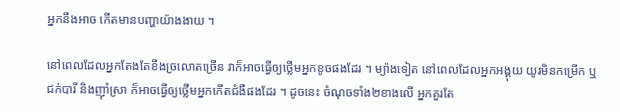អ្នកនឹងអាច កើតមានបញ្ហាយ៉ាងងាយ ។

នៅពេលដែលអ្នកតែងតែខឹងច្រលោតច្រើន វាក៏អាចធ្វើឲ្យថ្លើមអ្នកខូចផងដែរ ។ ម្យ៉ាងទៀត នៅពេលដែលអ្នកអង្គុយ យូរមិនកម្រើក ឬជក់បារី និងញ៉ាំស្រា ក៏អាចធ្វើឲ្យថ្លើមអ្នកកើតជំងឺផងដែរ ។ ដូចនេះ ចំណុចទាំង២ខាងលើ អ្នកគួរតែ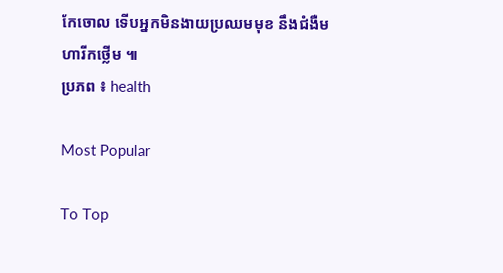កែចោល ទើបអ្នកមិនងាយប្រឈមមុខ នឹងជំងឺមហារីកថ្លើម ៕
ប្រភព ៖ health

Most Popular

To Top